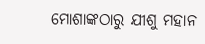ମୋଶାଙ୍କଠାରୁ ଯୀଶୁ ମହାନ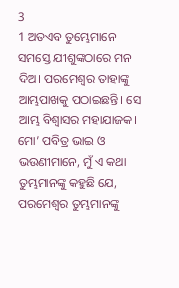3
1 ଅତଏବ ତୁମ୍ଭେମାନେ ସମସ୍ତେ ଯୀଶୁଙ୍କଠାରେ ମନ ଦିଅ। ପରମେଶ୍ୱର ତାହାଙ୍କୁ ଆମ୍ଭପାଖକୁ ପଠାଇଛନ୍ତି। ସେ ଆମ୍ଭ ବିଶ୍ୱାସର ମହାଯାଜକ। ମୋ’ ପବିତ୍ର ଭାଇ ଓ ଭଉଣୀମାନେ, ମୁଁ ଏ କଥା ତୁମ୍ଭମାନଙ୍କୁ କହୁଛି ଯେ, ପରମେଶ୍ୱର ତୁମ୍ଭମାନଙ୍କୁ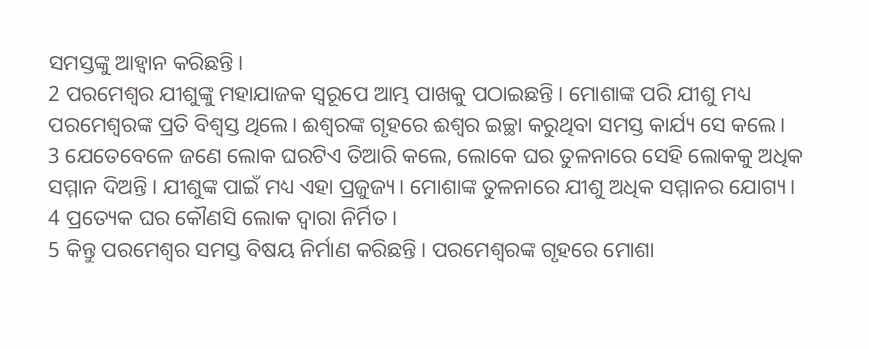ସମସ୍ତଙ୍କୁ ଆହ୍ୱାନ କରିଛନ୍ତି।
2 ପରମେଶ୍ୱର ଯୀଶୁଙ୍କୁ ମହାଯାଜକ ସ୍ୱରୂପେ ଆମ୍ଭ ପାଖକୁ ପଠାଇଛନ୍ତି। ମୋଶାଙ୍କ ପରି ଯୀଶୁ ମଧ୍ୟ ପରମେଶ୍ୱରଙ୍କ ପ୍ରତି ବିଶ୍ୱସ୍ତ ଥିଲେ। ଈଶ୍ୱରଙ୍କ ଗୃହରେ ଈଶ୍ୱର ଇଚ୍ଛା କରୁଥିବା ସମସ୍ତ କାର୍ଯ୍ୟ ସେ କଲେ।
3 ଯେତେବେଳେ ଜଣେ ଲୋକ ଘରଟିଏ ତିଆରି କଲେ, ଲୋକେ ଘର ତୁଳନାରେ ସେହି ଲୋକକୁ ଅଧିକ ସମ୍ମାନ ଦିଅନ୍ତି। ଯୀଶୁଙ୍କ ପାଇଁ ମଧ୍ୟ ଏହା ପ୍ରଜୁଜ୍ୟ। ମୋଶାଙ୍କ ତୁଳନାରେ ଯୀଶୁ ଅଧିକ ସମ୍ମାନର ଯୋଗ୍ୟ।
4 ପ୍ରତ୍ୟେକ ଘର କୌଣସି ଲୋକ ଦ୍ୱାରା ନିର୍ମିତ।
5 କିନ୍ତୁ ପରମେଶ୍ୱର ସମସ୍ତ ବିଷୟ ନିର୍ମାଣ କରିଛନ୍ତି। ପରମେଶ୍ୱରଙ୍କ ଗୃହରେ ମୋଶା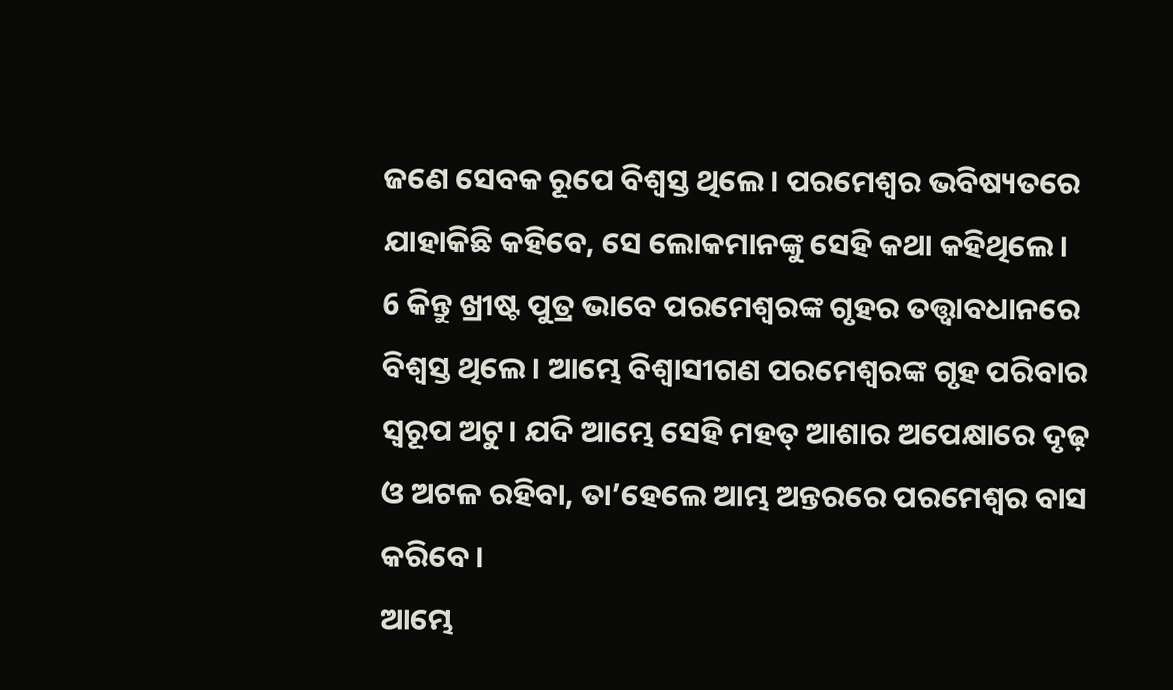ଜଣେ ସେବକ ରୂପେ ବିଶ୍ୱସ୍ତ ଥିଲେ। ପରମେଶ୍ୱର ଭବିଷ୍ୟତରେ ଯାହାକିଛି କହିବେ, ସେ ଲୋକମାନଙ୍କୁ ସେହି କଥା କହିଥିଲେ।
6 କିନ୍ତୁ ଖ୍ରୀଷ୍ଟ ପୁତ୍ର ଭାବେ ପରମେଶ୍ୱରଙ୍କ ଗୃହର ତତ୍ତ୍ୱାବଧାନରେ ବିଶ୍ୱସ୍ତ ଥିଲେ। ଆମ୍ଭେ ବିଶ୍ୱାସୀଗଣ ପରମେଶ୍ୱରଙ୍କ ଗୃହ ପରିବାର ସ୍ୱରୂପ ଅଟୁ। ଯଦି ଆମ୍ଭେ ସେହି ମହତ୍ ଆଶାର ଅପେକ୍ଷାରେ ଦୃଢ଼ ଓ ଅଟଳ ରହିବା, ତା’ହେଲେ ଆମ୍ଭ ଅନ୍ତରରେ ପରମେଶ୍ୱର ବାସ କରିବେ।
ଆମ୍ଭେ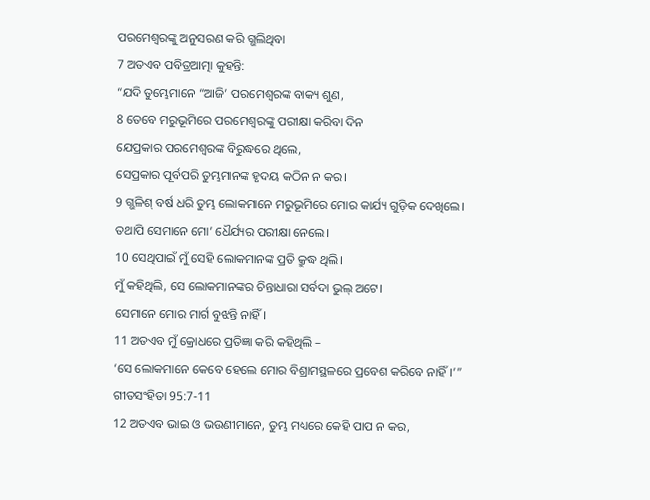ପରମେଶ୍ୱରଙ୍କୁ ଅନୁସରଣ କରି ଗ୍ଭଲିଥିବା
7 ଅତଏବ ପବିତ୍ରଆତ୍ମା କୁହନ୍ତି:
“ଯଦି ତୁମ୍ଭେମାନେ “ଆଜି’ ପରମେଶ୍ୱରଙ୍କ ବାକ୍ୟ ଶୁଣ,
8 ତେବେ ମରୁଭୂମିରେ ପରମେଶ୍ୱରଙ୍କୁ ପରୀକ୍ଷା କରିବା ଦିନ
ଯେପ୍ରକାର ପରମେଶ୍ୱରଙ୍କ ବିରୁଦ୍ଧରେ ଥିଲେ,
ସେପ୍ରକାର ପୂର୍ବପରି ତୁମ୍ଭମାନଙ୍କ ହୃଦୟ କଠିନ ନ କର।
9 ଗ୍ଭଳିଶ୍ ବର୍ଷ ଧରି ତୁମ୍ଭ ଲୋକମାନେ ମରୁଭୂମିରେ ମୋର କାର୍ଯ୍ୟ ଗୁଡ଼ିକ ଦେଖିଲେ।
ତଥାପି ସେମାନେ ମୋ’ ଧୈର୍ଯ୍ୟର ପରୀକ୍ଷା ନେଲେ।
10 ସେଥିପାଇଁ ମୁଁ ସେହି ଲୋକମାନଙ୍କ ପ୍ରତି କ୍ରୁଦ୍ଧ ଥିଲି।
ମୁଁ କହିଥିଲି, ସେ ଲୋକମାନଙ୍କର ଚିନ୍ତାଧାରା ସର୍ବଦା ଭୁଲ୍ ଅଟେ।
ସେମାନେ ମୋର ମାର୍ଗ ବୁଝନ୍ତି ନାହିଁ।
11 ଅତଏବ ମୁଁ କ୍ରୋଧରେ ପ୍ରତିଜ୍ଞା କରି କହିଥିଲି –
‘ସେ ଲୋକମାନେ କେବେ ହେଲେ ମୋର ବିଶ୍ରାମସ୍ଥଳରେ ପ୍ରବେଶ କରିବେ ନାହିଁ।’” ଗୀତସଂହିତା 95:7-11
12 ଅତଏବ ଭାଇ ଓ ଭଉଣୀମାନେ, ତୁମ୍ଭ ମଧ୍ୟରେ କେହି ପାପ ନ କର,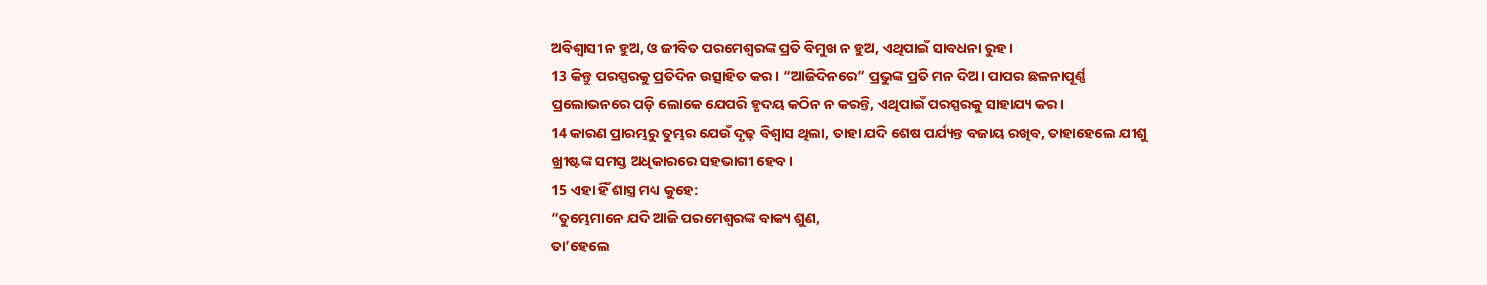ଅବିଶ୍ୱାସୀ ନ ହୁଅ, ଓ ଜୀବିତ ପରମେଶ୍ୱରଙ୍କ ପ୍ରତି ବିମୁଖ ନ ହୁଅ, ଏଥିପାଇଁ ସାବଧନା ରୁହ।
13 କିନ୍ତୁ ପରସ୍ପରକୁ ପ୍ରତିଦିନ ଉତ୍ସାହିତ କର। “ଆଜିଦିନରେ” ପ୍ରଭୁଙ୍କ ପ୍ରତି ମନ ଦିଅ। ପାପର ଛଳନାପୂର୍ଣ୍ଣ ପ୍ରଲୋଭନରେ ପଡ଼ି ଲୋକେ ଯେପରି ହୃଦୟ କଠିନ ନ କରନ୍ତି, ଏଥିପାଇଁ ପରସ୍ପରକୁ ସାହାଯ୍ୟ କର।
14 କାରଣ ପ୍ରାରମ୍ଭରୁ ତୁମ୍ଭର ଯେଉଁ ଦୃଢ଼ ବିଶ୍ୱାସ ଥିଲା, ତାହା ଯଦି ଶେଷ ପର୍ଯ୍ୟନ୍ତ ବଜାୟ ରଖିବ, ତାହାହେଲେ ଯୀଶୁ ଖ୍ରୀଷ୍ଟଙ୍କ ସମସ୍ତ ଅଧିକାରରେ ସହଭାଗୀ ହେବ।
15 ଏହା ହିଁ ଶାସ୍ତ୍ର ମଧ୍ୟ କୁହେ:
“ତୁମ୍ଭେମାନେ ଯଦି ଆଜି ପରମେଶ୍ୱରଙ୍କ ବାକ୍ୟ ଶୁଣ,
ତା’ହେଲେ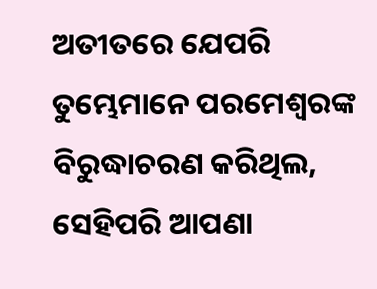ଅତୀତରେ ଯେପରି ତୁମ୍ଭେମାନେ ପରମେଶ୍ୱରଙ୍କ ବିରୁଦ୍ଧାଚରଣ କରିଥିଲ, ସେହିପରି ଆପଣା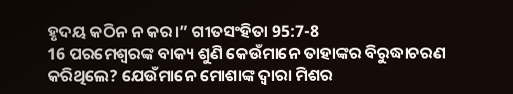ହୃଦୟ କଠିନ ନ କର।” ଗୀତସଂହିତା 95:7-8
16 ପରମେଶ୍ୱରଙ୍କ ବାକ୍ୟ ଶୁଣି କେଉଁମାନେ ତାହାଙ୍କର ବିରୁଦ୍ଧାଚରଣ କରିଥିଲେ? ଯେଉଁମାନେ ମୋଶାଙ୍କ ଦ୍ୱାରା ମିଶର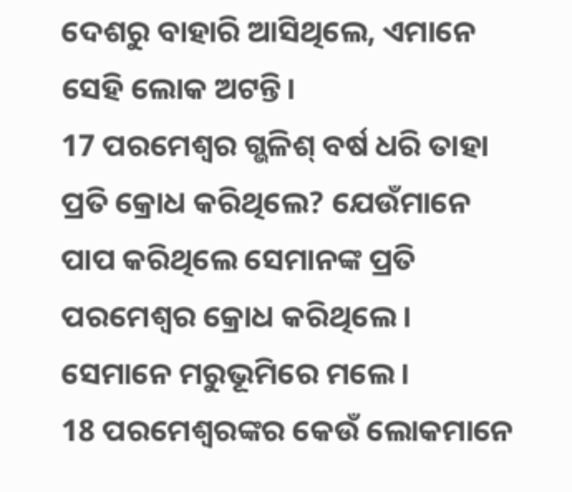ଦେଶରୁ ବାହାରି ଆସିଥିଲେ, ଏମାନେ ସେହି ଲୋକ ଅଟନ୍ତି।
17 ପରମେଶ୍ୱର ଗ୍ଭଳିଶ୍ ବର୍ଷ ଧରି ତାହା ପ୍ରତି କ୍ରୋଧ କରିଥିଲେ? ଯେଉଁମାନେ ପାପ କରିଥିଲେ ସେମାନଙ୍କ ପ୍ରତି ପରମେଶ୍ୱର କ୍ରୋଧ କରିଥିଲେ। ସେମାନେ ମରୁଭୂମିରେ ମଲେ।
18 ପରମେଶ୍ୱରଙ୍କର କେଉଁ ଲୋକମାନେ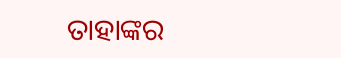ତାହାଙ୍କର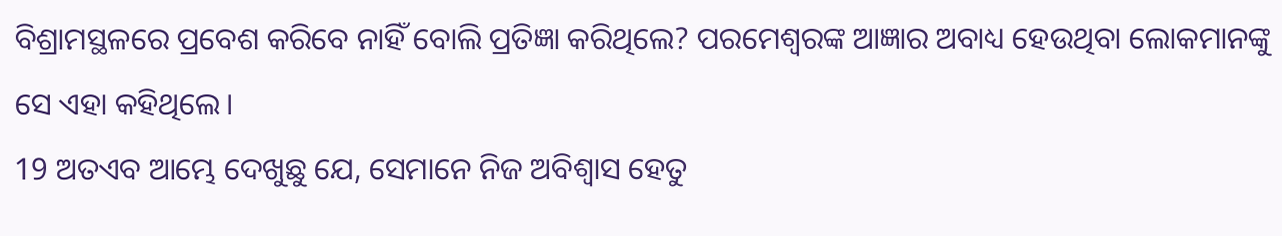ବିଶ୍ରାମସ୍ଥଳରେ ପ୍ରବେଶ କରିବେ ନାହିଁ ବୋଲି ପ୍ରତିଜ୍ଞା କରିଥିଲେ? ପରମେଶ୍ୱରଙ୍କ ଆଜ୍ଞାର ଅବାଧ୍ୟ ହେଉଥିବା ଲୋକମାନଙ୍କୁ ସେ ଏହା କହିଥିଲେ।
19 ଅତଏବ ଆମ୍ଭେ ଦେଖୁଛୁ ଯେ, ସେମାନେ ନିଜ ଅବିଶ୍ୱାସ ହେତୁ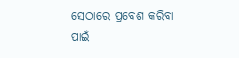ସେଠାରେ ପ୍ରବେଶ କରିବା ପାଇଁ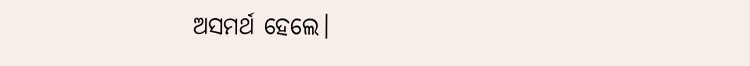ଅସମର୍ଥ ହେଲେ।